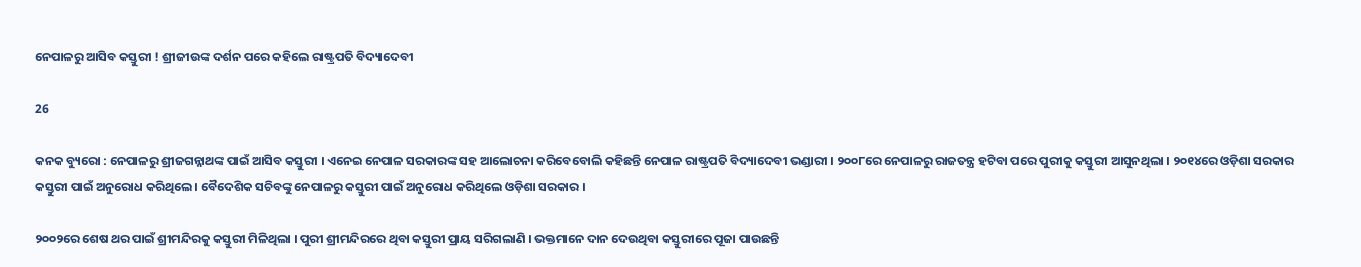ନେପାଳରୁ ଆସିବ କସ୍ତୁରୀ ! ଶ୍ରୀଜୀଉଙ୍କ ଦର୍ଶନ ପରେ କହିଲେ ରାଷ୍ଟ୍ରପତି ବିଦ୍ୟାଦେବୀ

26

କନକ ବ୍ୟୁରୋ : ନେପାଳରୁ ଶ୍ରୀଜଗନ୍ନାଥଙ୍କ ପାଇଁ ଆସିବ କସ୍ତୁରୀ । ଏନେଇ ନେପାଳ ସରକାରଙ୍କ ସହ ଆଲୋଚନା କରିବେବୋଲି କହିଛନ୍ତି ନେପାଳ ରାଷ୍ଟ୍ରପତି ବିଦ୍ୟାଦେବୀ ଭଣ୍ଡାରୀ । ୨୦୦୮ରେ ନେପାଳରୁ ରାଜତନ୍ତ୍ର ହଟିବା ପରେ ପୁରୀକୁ କସ୍ତୁରୀ ଆସୁନଥିଲା । ୨୦୧୪ରେ ଓଡ଼ିଶା ସରକାର କସ୍ତୁରୀ ପାଇଁ ଅନୁରୋଧ କରିଥିଲେ । ବୈଦେଶିକ ସଚିବଙ୍କୁ ନେପାଳରୁ କସ୍ତୁରୀ ପାଇଁ ଅନୁରୋଧ କରିଥିଲେ ଓଡ଼ିଶା ସରକାର ।

୨୦୦୨ରେ ଶେଷ ଥର ପାଇଁ ଶ୍ରୀମନ୍ଦିରକୁ କସ୍ତୁରୀ ମିଳିଥିଲା । ପୁରୀ ଶ୍ରୀମନ୍ଦିରରେ ଥିବା କସ୍ତୁରୀ ପ୍ରାୟ ସରିଗଲାଣି । ଭକ୍ତମାନେ ଦାନ ଦେଉଥିବା କସ୍ତୁରୀରେ ପୂଜା ପାଉଛନ୍ତି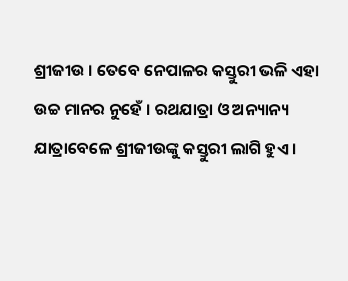ଶ୍ରୀଜୀଉ । ତେବେ ନେପାଳର କସ୍ତୁରୀ ଭଳି ଏହା ଉଚ୍ଚ ମାନର ନୁହେଁ । ରଥଯାତ୍ରା ଓ ଅନ୍ୟାନ୍ୟ ଯାତ୍ରାବେଳେ ଶ୍ରୀଜୀଉଙ୍କୁ କସ୍ତୁରୀ ଲାଗି ହୁଏ ।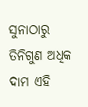ସୁନାଠାରୁ ତିନିଗୁଣ ଅଧିକ ଦାମ ଏହି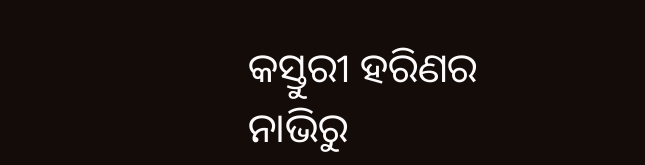କସ୍ତୁରୀ ହରିଣର ନାଭିରୁ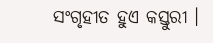ସଂଗୃହୀତ ହୁଏ କସ୍ତୁରୀ ।